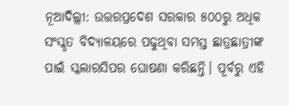ନୂଆଦିଲ୍ଲୀ: ଉତ୍ତରପ୍ରଦେଶ ସରକାର ୫୦୦ରୁ ଅଧିକ ସଂସ୍କୃତ ବିଦ୍ୟାଳୟରେ ପଢୁଥିବା ସମସ୍ତ ଛାତ୍ରଛାତ୍ରୀଙ୍କ ପାଇଁ ସ୍କଲାରସିପର ଘୋଷଣା କରିଛନ୍ତି। ପୂର୍ବରୁ ଏହି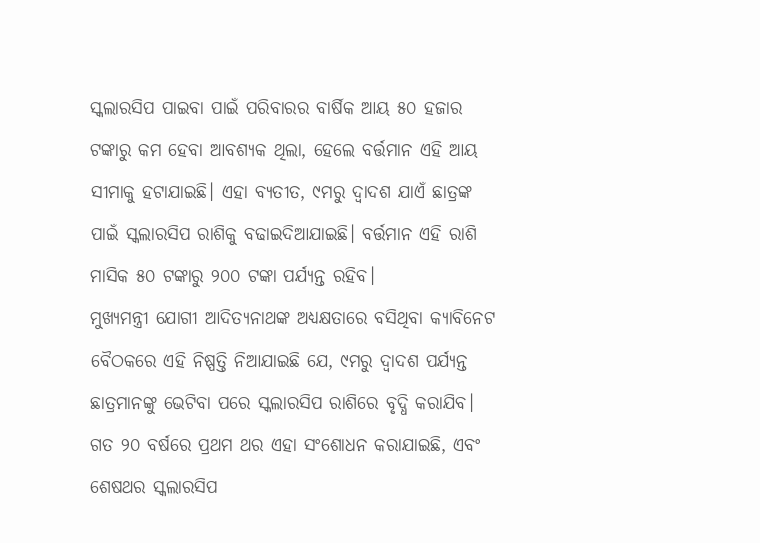ସ୍କଲାରସିପ ପାଇବା ପାଇଁ ପରିବାରର ବାର୍ଷିକ ଆୟ ୫୦ ହଜାର ଟଙ୍କାରୁ କମ ହେବା ଆବଶ୍ୟକ ଥିଲା, ହେଲେ ବର୍ତ୍ତମାନ ଏହି ଆୟ ସୀମାକୁ ହଟାଯାଇଛି। ଏହା ବ୍ୟତୀତ, ୯ମରୁ ଦ୍ୱାଦଶ ଯାଏଁ ଛାତ୍ରଙ୍କ ପାଇଁ ସ୍କଲାରସିପ ରାଶିକୁ ବଢାଇଦିଆଯାଇଛି। ବର୍ତ୍ତମାନ ଏହି ରାଶି ମାସିକ ୫୦ ଟଙ୍କାରୁ ୨୦୦ ଟଙ୍କା ପର୍ଯ୍ୟନ୍ତ ରହିବ।
ମୁଖ୍ୟମନ୍ତ୍ରୀ ଯୋଗୀ ଆଦିତ୍ୟନାଥଙ୍କ ଅଧ୍ୟକ୍ଷତାରେ ବସିଥିବା କ୍ୟାବିନେଟ ବୈଠକରେ ଏହି ନିଷ୍ପତ୍ତି ନିଆଯାଇଛି ଯେ, ୯ମରୁ ଦ୍ୱାଦଶ ପର୍ଯ୍ୟନ୍ତ ଛାତ୍ରମାନଙ୍କୁ ଭେଟିବା ପରେ ସ୍କଲାରସିପ ରାଶିରେ ବୃଦ୍ଧି କରାଯିବ। ଗତ ୨୦ ବର୍ଷରେ ପ୍ରଥମ ଥର ଏହା ସଂଶୋଧନ କରାଯାଇଛି, ଏବଂ ଶେଷଥର ସ୍କଲାରସିପ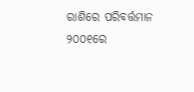ରାଶିରେ ପରିବର୍ତ୍ତମାନ ୨୦୦୧ରେ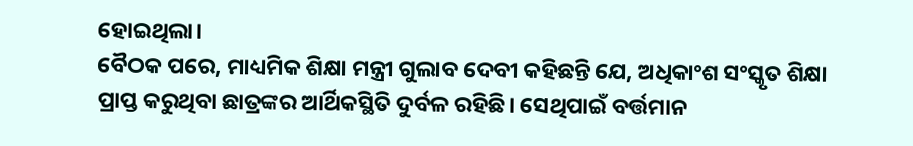ହୋଇଥିଲା।
ବୈଠକ ପରେ, ମାଧ୍ୟମିକ ଶିକ୍ଷା ମନ୍ତ୍ରୀ ଗୁଲାବ ଦେବୀ କହିଛନ୍ତି ଯେ, ଅଧିକାଂଶ ସଂସ୍କୃତ ଶିକ୍ଷା ପ୍ରାପ୍ତ କରୁଥିବା ଛାତ୍ରଙ୍କର ଆର୍ଥିକସ୍ଥିତି ଦୁର୍ବଳ ରହିଛି। ସେଥିପାଇଁ ବର୍ତ୍ତମାନ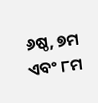୬ଷ୍ଠ, ୭ମ ଏବଂ ୮ମ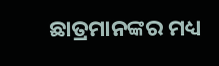ଛାତ୍ରମାନଙ୍କର ମଧ୍ୟ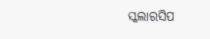ସ୍କଲାରସିପ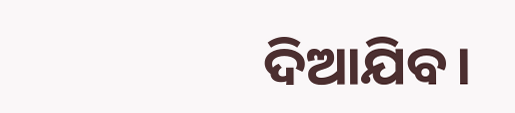ଦିଆଯିବ।